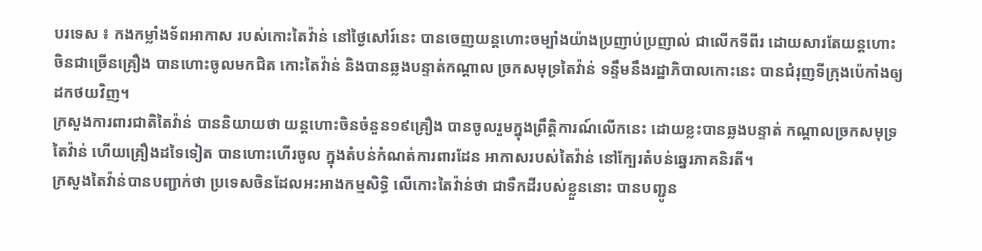បរទេស ៖ កងកម្លាំងទ័ពអាកាស របស់កោះតៃវ៉ាន់ នៅថ្ងៃសៅរ៍នេះ បានចេញយន្តហោះចម្បាំងយ៉ាងប្រញាប់ប្រញាល់ ជាលើកទីពីរ ដោយសារតែយន្តហោះចិនជាច្រើនគ្រឿង បានហោះចូលមកជិត កោះតៃវ៉ាន់ និងបានឆ្លងបន្ទាត់កណ្ដាល ច្រកសមុទ្រតៃវ៉ាន់ ទន្ទឹមនឹងរដ្ឋាភិបាលកោះនេះ បានជំរុញទីក្រុងប៉េកាំងឲ្យដកថយវិញ។
ក្រសួងការពារជាតិតៃវ៉ាន់ បាននិយាយថា យន្តហោះចិនចំនួន១៩គ្រឿង បានចូលរួមក្នុងព្រឹត្តិការណ៍លើកនេះ ដោយខ្លះបានឆ្លងបន្ទាត់ កណ្ដាលច្រកសមុទ្រតៃវ៉ាន់ ហើយគ្រឿងដទៃទៀត បានហោះហើរចូល ក្នុងតំបន់កំណត់ការពារដែន អាកាសរបស់តៃវ៉ាន់ នៅក្បែរតំបន់ឆ្នេរភាគនិរតី។
ក្រសួងតៃវ៉ាន់បានបញ្ជាក់ថា ប្រទេសចិនដែលអះអាងកម្មសិទ្ធិ លើកោះតៃវ៉ាន់ថា ជាទឺកដីរបស់ខ្លួននោះ បានបញ្ជូន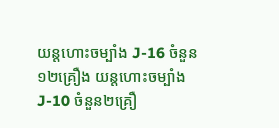យន្តហោះចម្បាំង J-16 ចំនួន១២គ្រឿង យន្តហោះចម្បាំង J-10 ចំនួន២គ្រឿ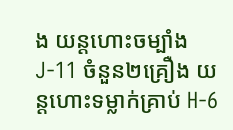ង យន្តហោះចម្បាំង J-11 ចំនួន២គ្រឿង យន្តហោះទម្លាក់គ្រាប់ H-6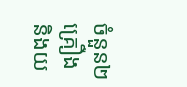ចំនួន២គ្រឿង និងយ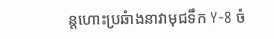ន្តហោះប្រឆំាងនាវាមុជទឹក Y-8 ចំ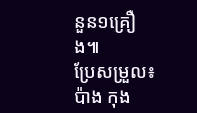នួន១គ្រឿង៕
ប្រែសម្រួល៖ប៉ាង កុង